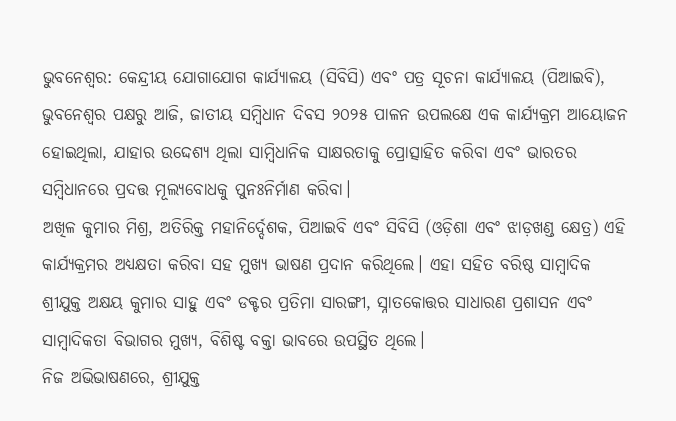ଭୁବନେଶ୍ୱର: କେନ୍ଦ୍ରୀୟ ଯୋଗାଯୋଗ କାର୍ଯ୍ୟାଳୟ (ସିବିସି) ଏବଂ ପତ୍ର ସୂଚନା କାର୍ଯ୍ୟାଳୟ (ପିଆଇବି), ଭୁବନେଶ୍ୱର ପକ୍ଷରୁ ଆଜି, ଜାତୀୟ ସମ୍ବିଧାନ ଦିବସ ୨୦୨୫ ପାଳନ ଉପଲକ୍ଷେ ଏକ କାର୍ଯ୍ୟକ୍ରମ ଆୟୋଜନ ହୋଇଥିଲା, ଯାହାର ଉଦ୍ଦେଶ୍ୟ ଥିଲା ସାମ୍ବିଧାନିକ ସାକ୍ଷରତାକୁ ପ୍ରୋତ୍ସାହିତ କରିବା ଏବଂ ଭାରତର ସମ୍ବିଧାନରେ ପ୍ରଦତ୍ତ ମୂଲ୍ୟବୋଧକୁ ପୁନଃନିର୍ମାଣ କରିବା।
ଅଖିଳ କୁମାର ମିଶ୍ର, ଅତିରିକ୍ତ ମହାନିର୍ଦ୍ଦେଶକ, ପିଆଇବି ଏବଂ ସିବିସି (ଓଡ଼ିଶା ଏବଂ ଝାଡ଼ଖଣ୍ଡ କ୍ଷେତ୍ର) ଏହି କାର୍ଯ୍ୟକ୍ରମର ଅଧ୍ୟକ୍ଷତା କରିବା ସହ ମୁଖ୍ୟ ଭାଷଣ ପ୍ରଦାନ କରିଥିଲେ। ଏହା ସହିତ ବରିଷ୍ଠ ସାମ୍ବାଦିକ ଶ୍ରୀଯୁକ୍ତ ଅକ୍ଷୟ କୁମାର ସାହୁ ଏବଂ ଡକ୍ଟର ପ୍ରତିମା ସାରଙ୍ଗୀ, ସ୍ନାତକୋତ୍ତର ସାଧାରଣ ପ୍ରଶାସନ ଏବଂ ସାମ୍ବାଦିକତା ବିଭାଗର ମୁଖ୍ୟ, ବିଶିଷ୍ଟ ବକ୍ତା ଭାବରେ ଉପସ୍ଥିତ ଥିଲେ।
ନିଜ ଅଭିଭାଷଣରେ, ଶ୍ରୀଯୁକ୍ତ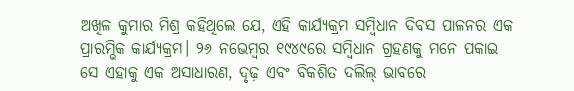ଅଖିଳ କୁମାର ମିଶ୍ର କହିଥିଲେ ଯେ, ଏହି କାର୍ଯ୍ୟକ୍ରମ ସମ୍ବିଧାନ ଦିବସ ପାଳନର ଏକ ପ୍ରାରମ୍ଭିକ କାର୍ଯ୍ୟକ୍ରମ। ୨୬ ନଭେମ୍ବର ୧୯୪୯ରେ ସମ୍ବିଧାନ ଗ୍ରହଣକୁ ମନେ ପକାଇ ସେ ଏହାକୁ ଏକ ଅସାଧାରଣ, ଦୃଢ଼ ଏବଂ ବିକଶିତ ଦଲିଲ୍ ଭାବରେ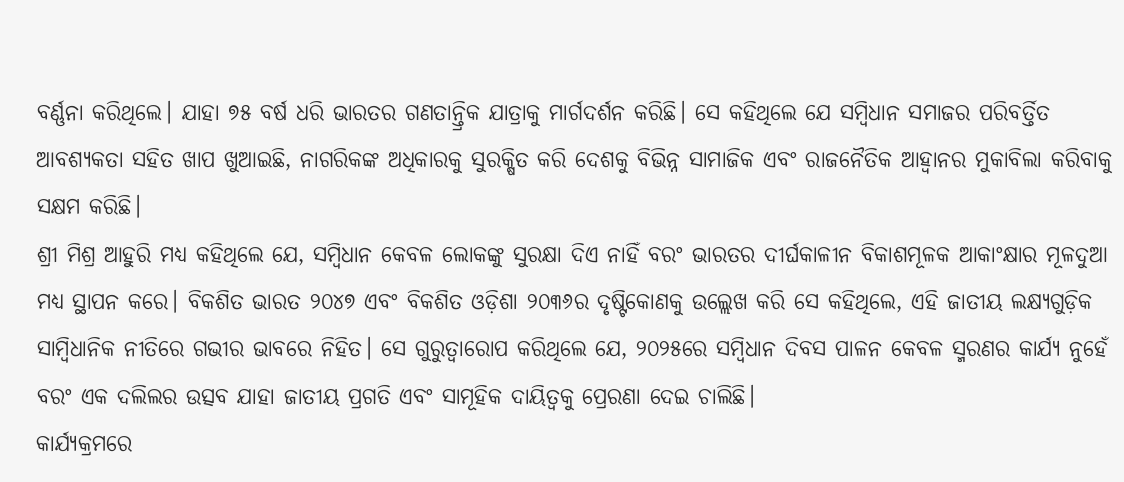ବର୍ଣ୍ଣନା କରିଥିଲେ। ଯାହା ୭୫ ବର୍ଷ ଧରି ଭାରତର ଗଣତାନ୍ତ୍ରିକ ଯାତ୍ରାକୁ ମାର୍ଗଦର୍ଶନ କରିଛି। ସେ କହିଥିଲେ ଯେ ସମ୍ବିଧାନ ସମାଜର ପରିବର୍ତ୍ତିତ ଆବଶ୍ୟକତା ସହିତ ଖାପ ଖୁଆଇଛି, ନାଗରିକଙ୍କ ଅଧିକାରକୁ ସୁରକ୍ଷିତ କରି ଦେଶକୁ ବିଭିନ୍ନ ସାମାଜିକ ଏବଂ ରାଜନୈତିକ ଆହ୍ବାନର ମୁକାବିଲା କରିବାକୁ ସକ୍ଷମ କରିଛି।
ଶ୍ରୀ ମିଶ୍ର ଆହୁରି ମଧ୍ୟ କହିଥିଲେ ଯେ, ସମ୍ବିଧାନ କେବଳ ଲୋକଙ୍କୁ ସୁରକ୍ଷା ଦିଏ ନାହିଁ ବରଂ ଭାରତର ଦୀର୍ଘକାଳୀନ ବିକାଶମୂଳକ ଆକାଂକ୍ଷାର ମୂଳଦୁଆ ମଧ୍ୟ ସ୍ଥାପନ କରେ। ବିକଶିତ ଭାରତ ୨୦୪୭ ଏବଂ ବିକଶିତ ଓଡ଼ିଶା ୨୦୩୬ର ଦୃଷ୍ଟିକୋଣକୁ ଉଲ୍ଲେଖ କରି ସେ କହିଥିଲେ, ଏହି ଜାତୀୟ ଲକ୍ଷ୍ୟଗୁଡ଼ିକ ସାମ୍ବିଧାନିକ ନୀତିରେ ଗଭୀର ଭାବରେ ନିହିତ। ସେ ଗୁରୁତ୍ୱାରୋପ କରିଥିଲେ ଯେ, ୨୦୨୫ରେ ସମ୍ବିଧାନ ଦିବସ ପାଳନ କେବଳ ସ୍ମରଣର କାର୍ଯ୍ୟ ନୁହେଁ ବରଂ ଏକ ଦଲିଲର ଉତ୍ସବ ଯାହା ଜାତୀୟ ପ୍ରଗତି ଏବଂ ସାମୂହିକ ଦାୟିତ୍ୱକୁ ପ୍ରେରଣା ଦେଇ ଚାଲିଛି।
କାର୍ଯ୍ୟକ୍ରମରେ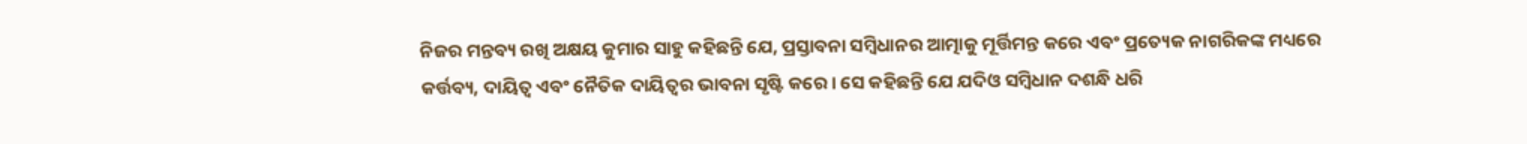ନିଜର ମନ୍ତବ୍ୟ ରଖି ଅକ୍ଷୟ କୁମାର ସାହୁ କହିଛନ୍ତି ଯେ, ପ୍ରସ୍ତାବନା ସମ୍ବିଧାନର ଆତ୍ମାକୁ ମୂର୍ତ୍ତିମନ୍ତ କରେ ଏବଂ ପ୍ରତ୍ୟେକ ନାଗରିକଙ୍କ ମଧ୍ୟରେ କର୍ତ୍ତବ୍ୟ, ଦାୟିତ୍ୱ ଏବଂ ନୈତିକ ଦାୟିତ୍ୱର ଭାବନା ସୃଷ୍ଟି କରେ। ସେ କହିଛନ୍ତି ଯେ ଯଦିଓ ସମ୍ବିଧାନ ଦଶନ୍ଧି ଧରି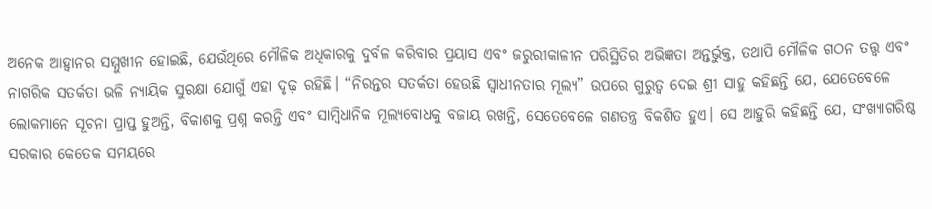ଅନେକ ଆହ୍ବାନର ସମ୍ମୁଖୀନ ହୋଇଛି, ଯେଉଁଥିରେ ମୌଳିକ ଅଧିକାରକୁ ଦୁର୍ବଳ କରିବାର ପ୍ରୟାସ ଏବଂ ଜରୁରୀକାଳୀନ ପରିସ୍ଥିତିର ଅଭିଜ୍ଞତା ଅନ୍ତର୍ଭୁକ୍ତ, ତଥାପି ମୌଳିକ ଗଠନ ତତ୍ତ୍ୱ ଏବଂ ନାଗରିକ ସତର୍କତା ଭଳି ନ୍ୟାୟିକ ସୁରକ୍ଷା ଯୋଗୁଁ ଏହା ଦୃଢ଼ ରହିଛି। “ନିରନ୍ତର ସତର୍କତା ହେଉଛି ସ୍ୱାଧୀନତାର ମୂଲ୍ୟ” ଉପରେ ଗୁରୁତ୍ୱ ଦେଇ ଶ୍ରୀ ସାହୁ କହିଛନ୍ତି ଯେ, ଯେତେବେଳେ ଲୋକମାନେ ସୂଚନା ପ୍ରାପ୍ତ ହୁଅନ୍ତି, ବିକାଶକୁ ପ୍ରଶ୍ନ କରନ୍ତି ଏବଂ ସାମ୍ବିଧାନିକ ମୂଲ୍ୟବୋଧକୁ ବଜାୟ ରଖନ୍ତି, ସେତେବେଳେ ଗଣତନ୍ତ୍ର ବିକଶିତ ହୁଏ। ସେ ଆହୁରି କହିଛନ୍ତି ଯେ, ସଂଖ୍ୟାଗରିଷ୍ଠ ସରକାର କେତେକ ସମୟରେ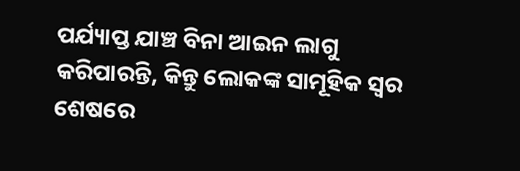ପର୍ଯ୍ୟାପ୍ତ ଯାଞ୍ଚ ବିନା ଆଇନ ଲାଗୁ କରିପାରନ୍ତି, କିନ୍ତୁ ଲୋକଙ୍କ ସାମୂହିକ ସ୍ୱର ଶେଷରେ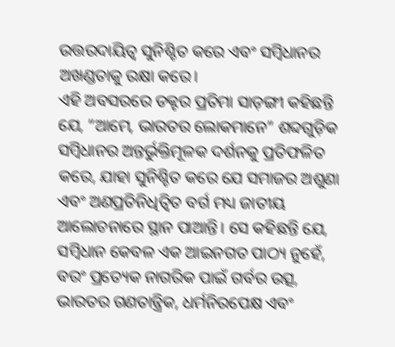ଉତ୍ତରଦାୟିତ୍ୱ ସୁନିଶ୍ଚିତ କରେ ଏବଂ ସମ୍ବିଧାନର ଅଖଣ୍ଡତାକୁ ରକ୍ଷା କରେ।
ଏହି ଅବସରରେ ଡକ୍ଟର ପ୍ରତିମା ସାଡ଼ଙ୍ଗୀ କହିଛନ୍ତି ଯେ, “ଆମେ, ଭାରତର ଲୋକମାନେ” ଶବ୍ଦଗୁଡ଼ିକ ସମ୍ବିଧାନର ଅନ୍ତର୍ଭୁକ୍ତିମୂଳକ ଦର୍ଶନକୁ ପ୍ରତିଫଳିତ କରେ, ଯାହା ସୁନିଶ୍ଚିତ କରେ ଯେ ସମାଜର ଅଶୁଣା ଏବଂ ଅଣପ୍ରତିନିଧିତ୍ୱିତ ବର୍ଗ ମଧ୍ୟ ଜାତୀୟ ଆଲୋଚନାରେ ସ୍ଥାନ ପାଆନ୍ତି। ସେ କହିଛନ୍ତି ଯେ, ସମ୍ବିଧାନ କେବଳ ଏକ ଆଇନଗତ ପାଠ୍ୟ ନୁହେଁ, ବରଂ ପ୍ରତ୍ୟେକ ନାଗରିକ ପାଇଁ ଗର୍ବର ଉତ୍ସ, ଭାରତର ଗଣତାନ୍ତ୍ରିକ, ଧର୍ମନିରପେକ୍ଷ ଏବଂ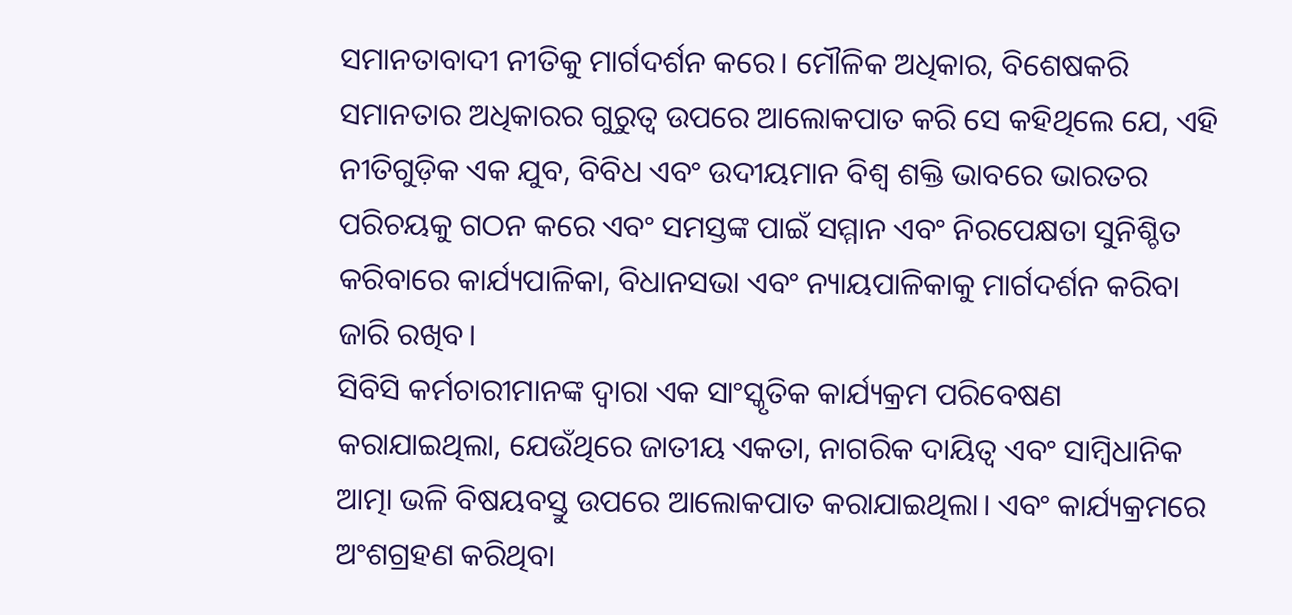ସମାନତାବାଦୀ ନୀତିକୁ ମାର୍ଗଦର୍ଶନ କରେ। ମୌଳିକ ଅଧିକାର, ବିଶେଷକରି ସମାନତାର ଅଧିକାରର ଗୁରୁତ୍ୱ ଉପରେ ଆଲୋକପାତ କରି ସେ କହିଥିଲେ ଯେ, ଏହି ନୀତିଗୁଡ଼ିକ ଏକ ଯୁବ, ବିବିଧ ଏବଂ ଉଦୀୟମାନ ବିଶ୍ୱ ଶକ୍ତି ଭାବରେ ଭାରତର ପରିଚୟକୁ ଗଠନ କରେ ଏବଂ ସମସ୍ତଙ୍କ ପାଇଁ ସମ୍ମାନ ଏବଂ ନିରପେକ୍ଷତା ସୁନିଶ୍ଚିତ କରିବାରେ କାର୍ଯ୍ୟପାଳିକା, ବିଧାନସଭା ଏବଂ ନ୍ୟାୟପାଳିକାକୁ ମାର୍ଗଦର୍ଶନ କରିବା ଜାରି ରଖିବ।
ସିବିସି କର୍ମଚାରୀମାନଙ୍କ ଦ୍ୱାରା ଏକ ସାଂସ୍କୃତିକ କାର୍ଯ୍ୟକ୍ରମ ପରିବେଷଣ କରାଯାଇଥିଲା, ଯେଉଁଥିରେ ଜାତୀୟ ଏକତା, ନାଗରିକ ଦାୟିତ୍ୱ ଏବଂ ସାମ୍ବିଧାନିକ ଆତ୍ମା ଭଳି ବିଷୟବସ୍ତୁ ଉପରେ ଆଲୋକପାତ କରାଯାଇଥିଲା। ଏବଂ କାର୍ଯ୍ୟକ୍ରମରେ ଅଂଶଗ୍ରହଣ କରିଥିବା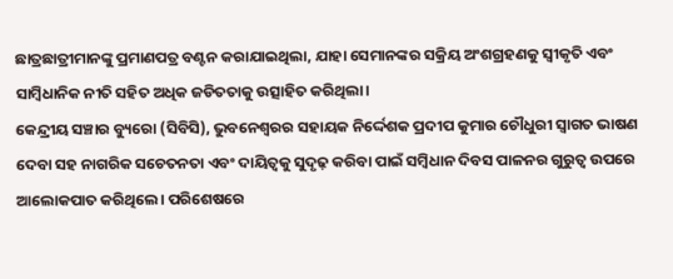ଛାତ୍ରଛାତ୍ରୀମାନଙ୍କୁ ପ୍ରମାଣପତ୍ର ବଣ୍ଟନ କରାଯାଇଥିଲା, ଯାହା ସେମାନଙ୍କର ସକ୍ରିୟ ଅଂଶଗ୍ରହଣକୁ ସ୍ୱୀକୃତି ଏବଂ ସାମ୍ବିଧାନିକ ନୀତି ସହିତ ଅଧିକ ଜଡିତତାକୁ ଉତ୍ସାହିତ କରିଥିଲା।
କେନ୍ଦ୍ରୀୟ ସଞ୍ଚାର ବ୍ୟୁରୋ (ସିବିସି), ଭୁବନେଶ୍ୱରର ସହାୟକ ନିର୍ଦ୍ଦେଶକ ପ୍ରଦୀପ କୁମାର ଚୌଧୁରୀ ସ୍ୱାଗତ ଭାଷଣ ଦେବା ସହ ନାଗରିକ ସଚେତନତା ଏବଂ ଦାୟିତ୍ୱକୁ ସୁଦୃଢ଼ କରିବା ପାଇଁ ସମ୍ବିଧାନ ଦିବସ ପାଳନର ଗୁରୁତ୍ୱ ଉପରେ ଆଲୋକପାତ କରିଥିଲେ। ପରିଶେଷରେ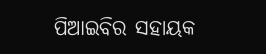ପିଆଇବିର ସହାୟକ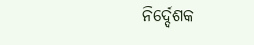ନିର୍ଦ୍ଦେଶକ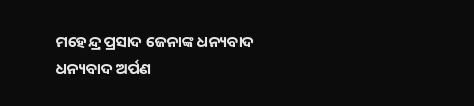ମହେନ୍ଦ୍ର ପ୍ରସାଦ ଜେନାଙ୍କ ଧନ୍ୟବାଦ ଧନ୍ୟବାଦ ଅର୍ପଣ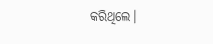କରିଥିଲେ।